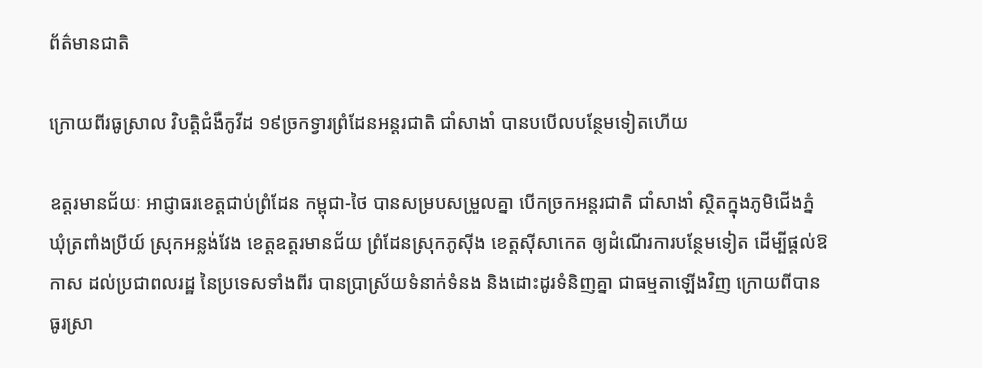ព័ត៌មានជាតិ

ក្រោយពីរធូស្រាល វិបត្តិជំងឺកូវីដ ១៩ច្រកទ្វារព្រំដែនអន្តរជាតិ ជាំសាងាំ បានបបើលបន្ថែមទៀតហើយ

ឧត្តរមានជ័យៈ អាជ្ញាធរខេត្តជាប់ព្រំដែន កម្ពុជា-ថៃ បានសម្របសម្រួលគ្នា បើកច្រកអន្តរជាតិ ជាំសាងាំ ស្ថិតក្នុងភូមិជើងភ្នំ ឃុំត្រពាំងប្រីយ៍ ស្រុកអន្លង់វែង ខេត្តឧត្តរមានជ័យ ព្រំដែនស្រុកភូស៊ីង ខេត្តស៊ីសាកេត ឲ្យដំណើរការបន្ថែមទៀត ដើម្បីផ្តល់ឱកាស ដល់ប្រជាពលរដ្ឋ នៃប្រទេសទាំងពីរ បានប្រាស្រ័យទំនាក់ទំនង និងដោះដូរទំនិញគ្នា ជាធម្មតាឡើងវិញ ក្រោយពីបានធូរស្រា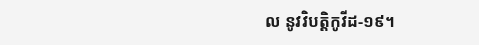ល នូវវិបត្តិកូវីដ-១៩។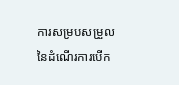ការសម្របសម្រួល នៃដំណើរការបើក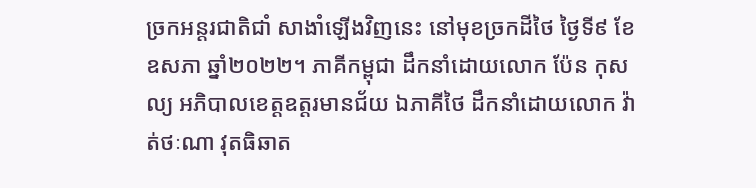ច្រកអន្តរជាតិជាំ សាងាំឡើងវិញនេះ នៅមុខច្រកដីថៃ ថ្ងៃទី៩ ខែឧសភា ឆ្នាំ២០២២។ ភាគីកម្ពុជា ដឹកនាំដោយលោក ប៉ែន កុសល្យ អភិបាលខេត្តឧត្តរមានជ័យ ឯភាគីថៃ ដឹកនាំដោយលោក វ៉ាត់ថៈណា វុតធិឆាត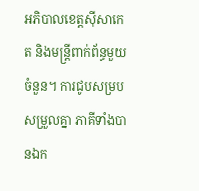អភិបាលខេត្តស៊ីសាកេត និងមន្ត្រីពាក់ព័ន្ធមួយចំនួន។ ការជូបសម្របសម្រួលគ្នា ភាគីទាំងបានឯក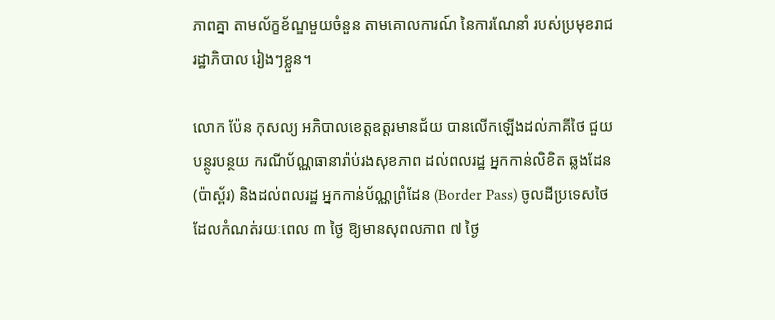ភាពគ្នា តាមល័ក្ខខ័ណ្ឌមួយចំនួន តាមគោលការណ៍ នៃការណែនាំ របស់ប្រមុខរាជរដ្ឋាភិបាល រៀងៗខ្លួន។

លោក ប៉ែន កុសល្យ អភិបាលខេត្តឧត្តរមានជ័យ បានលើកឡើងដល់ភាគីថៃ ជួយបន្ថូរបន្ថយ ករណីប័ណ្ណធានារ៉ាប់រងសុខភាព ដល់ពលរដ្ឋ អ្នកកាន់លិខិត ឆ្លងដែន (ប៉ាស្ព័រ) និងដល់ពលរដ្ឋ អ្នកកាន់ប័ណ្ណព្រំដែន (Border Pass) ចូលដីប្រទេសថៃ ដែលកំណត់រយៈពេល ៣ ថ្ងៃ ឱ្យមានសុពលភាព ៧ ថ្ងៃ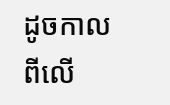ដូចកាលពីលើ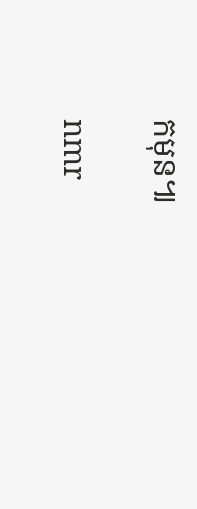កមុន៕

nmr